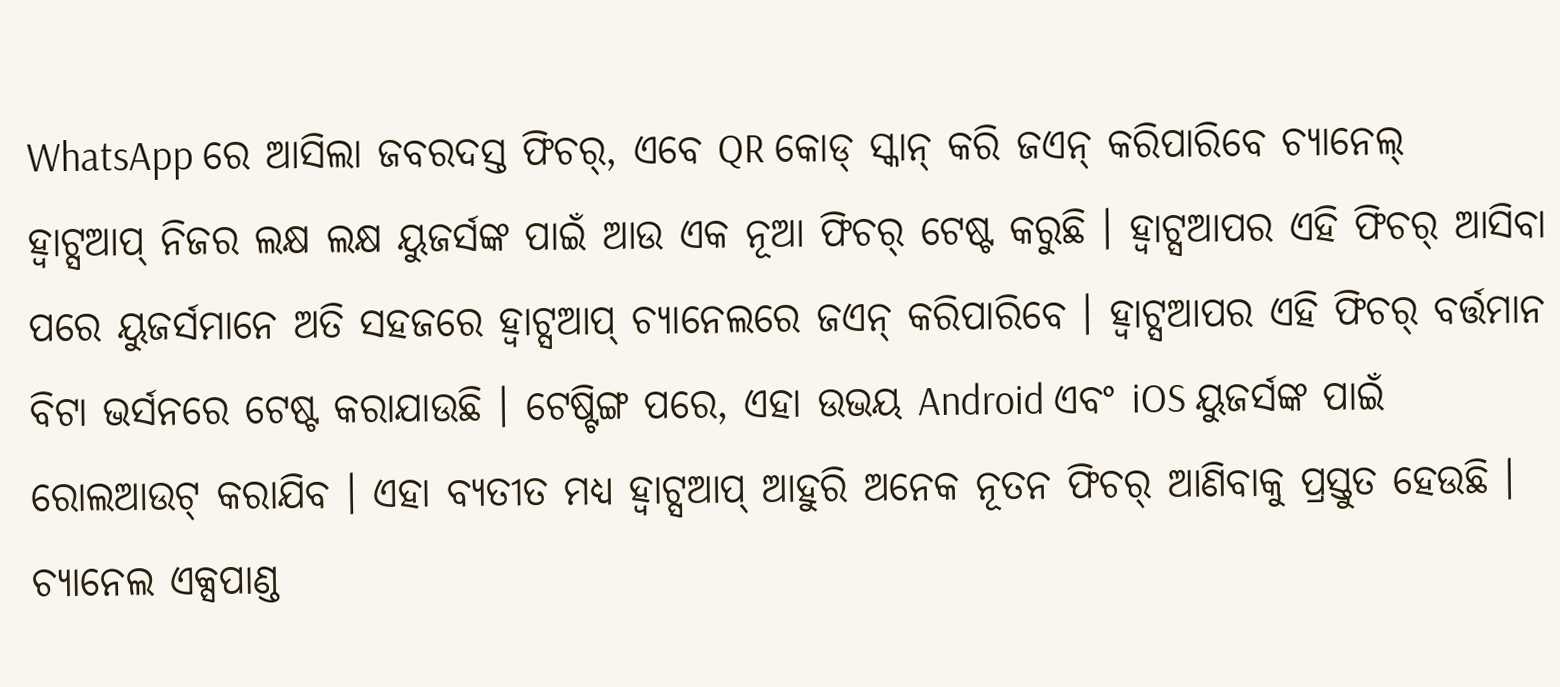WhatsApp ରେ ଆସିଲା ଜବରଦସ୍ତ ଫିଚର୍, ଏବେ QR କୋଡ୍ ସ୍କାନ୍ କରି ଜଏନ୍ କରିପାରିବେ ଚ୍ୟାନେଲ୍
ହ୍ୱାଟ୍ସଆପ୍ ନିଜର ଲକ୍ଷ ଲକ୍ଷ ୟୁଜର୍ସଙ୍କ ପାଇଁ ଆଉ ଏକ ନୂଆ ଫିଚର୍ ଟେଷ୍ଟ କରୁଛି । ହ୍ୱାଟ୍ସଆପର ଏହି ଫିଚର୍ ଆସିବା ପରେ ୟୁଜର୍ସମାନେ ଅତି ସହଜରେ ହ୍ୱାଟ୍ସଆପ୍ ଚ୍ୟାନେଲରେ ଜଏନ୍ କରିପାରିବେ । ହ୍ୱାଟ୍ସଆପର ଏହି ଫିଚର୍ ବର୍ତ୍ତମାନ ବିଟା ଭର୍ସନରେ ଟେଷ୍ଟ କରାଯାଉଛି । ଟେଷ୍ଟିଙ୍ଗ ପରେ, ଏହା ଉଭୟ Android ଏବଂ iOS ୟୁଜର୍ସଙ୍କ ପାଇଁ ରୋଲଆଉଟ୍ କରାଯିବ । ଏହା ବ୍ୟତୀତ ମଧ୍ୟ ହ୍ୱାଟ୍ସଆପ୍ ଆହୁରି ଅନେକ ନୂତନ ଫିଚର୍ ଆଣିବାକୁ ପ୍ରସ୍ତୁତ ହେଉଛି । ଚ୍ୟାନେଲ ଏକ୍ସପାଣ୍ଡ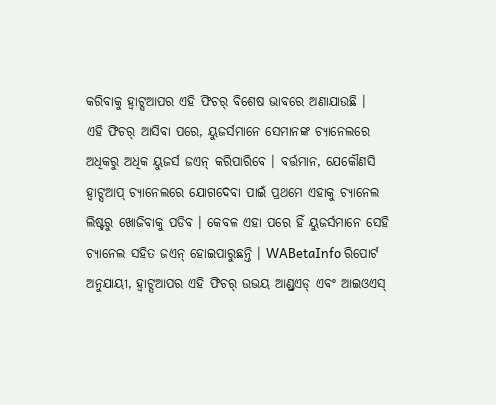କରିବାକୁ ହ୍ୱାଟ୍ସଆପର ଏହି ଫିଚର୍ ବିଶେଷ ଭାବରେ ଅଣାଯାଉଛି ।
ଏହି ଫିଚର୍ ଆସିବା ପରେ, ୟୁଜର୍ସମାନେ ସେମାନଙ୍କ ଚ୍ୟାନେଲରେ ଅଧିକରୁ ଅଧିକ ୟୁଜର୍ସ ଜଏନ୍ କରିପାରିବେ । ବର୍ତ୍ତମାନ, ଯେକୌଣସି ହ୍ୱାଟ୍ସଆପ୍ ଚ୍ୟାନେଲରେ ଯୋଗଦେବା ପାଇଁ ପ୍ରଥମେ ଏହାକୁ ଚ୍ୟାନେଲ ଲିଷ୍ଟରୁ ଖୋଜିବାକୁ ପଡିବ । କେବଳ ଏହା ପରେ ହିଁ ୟୁଜର୍ସମାନେ ସେହି ଚ୍ୟାନେଲ ସହିତ ଜଏନ୍ ହୋଇପାରୁଛନ୍ତି । WABetaInfo ରିପୋର୍ଟ ଅନୁଯାୟୀ, ହ୍ୱାଟ୍ସଆପର ଏହି ଫିଚର୍ ଉଭୟ ଆଣ୍ଡ୍ରଏଡ୍ ଏବଂ ଆଇଓଏସ୍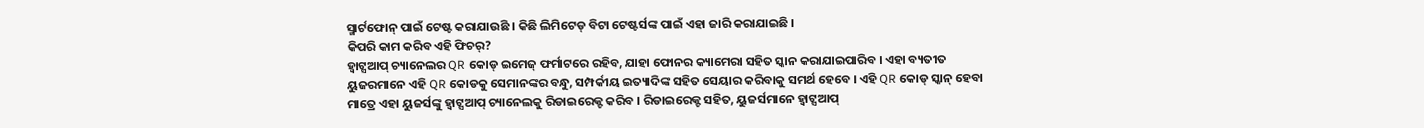ସ୍ମାର୍ଟଫୋନ୍ ପାଇଁ ଟେଷ୍ଟ କରାଯାଉଛି । କିଛି ଲିମିଟେଡ୍ ବିଟା ଟେଷ୍ଟର୍ସଙ୍କ ପାଇଁ ଏହା ଜାରି କରାଯାଇଛି ।
କିପରି କାମ କରିବ ଏହି ଫିଚର୍?
ହ୍ୱାଟ୍ସଆପ୍ ଚ୍ୟାନେଲର QR କୋଡ୍ ଇମେଜ୍ ଫର୍ମାଟରେ ରହିବ, ଯାହା ଫୋନର କ୍ୟାମେରା ସହିତ ସ୍କାନ କରାଯାଇପାରିବ । ଏହା ବ୍ୟତୀତ ୟୁଜରମାନେ ଏହି QR କୋଡକୁ ସେମାନଙ୍କର ବନ୍ଧୁ, ସମ୍ପର୍କୀୟ ଇତ୍ୟାଦିଙ୍କ ସହିତ ସେୟାର କରିବାକୁ ସମର୍ଥ ହେବେ । ଏହି QR କୋଡ୍ ସ୍କାନ୍ ହେବା ମାତ୍ରେ ଏହା ୟୁଜର୍ସଙ୍କୁ ହ୍ୱାଟ୍ସଆପ୍ ଚ୍ୟାନେଲକୁ ରିଡାଇରେକ୍ଟ କରିବ । ରିଡାଇରେକ୍ଟ ସହିତ, ୟୁଜର୍ସମାନେ ହ୍ୱାଟ୍ସଆପ୍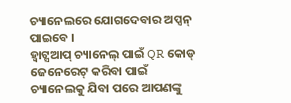ଚ୍ୟାନେଲରେ ଯୋଗଦେବାର ଅପ୍ସନ୍ ପାଇବେ ।
ହ୍ୱାଟ୍ସଆପ୍ ଚ୍ୟାନେଲ୍ ପାଇଁ QR କୋଡ୍ ଜେନେରେଟ୍ କରିବା ପାଇଁ ଚ୍ୟାନେଲକୁ ଯିବା ପରେ ଆପଣଙ୍କୁ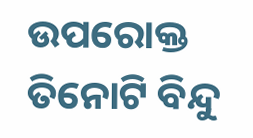ଉପରୋକ୍ତ ତିନୋଟି ବିନ୍ଦୁ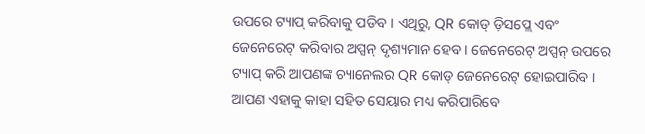ଉପରେ ଟ୍ୟାପ୍ କରିବାକୁ ପଡିବ । ଏଥିରୁ, QR କୋଡ୍ ଡ଼ିସପ୍ଲେ ଏବଂ ଜେନେରେଟ୍ କରିବାର ଅପ୍ସନ୍ ଦୃଶ୍ୟମାନ ହେବ । ଜେନେରେଟ୍ ଅପ୍ସନ୍ ଉପରେ ଟ୍ୟାପ୍ କରି ଆପଣଙ୍କ ଚ୍ୟାନେଲର QR କୋଡ୍ ଜେନେରେଟ୍ ହୋଇପାରିବ । ଆପଣ ଏହାକୁ କାହା ସହିତ ସେୟାର ମଧ୍ୟ କରିପାରିବେ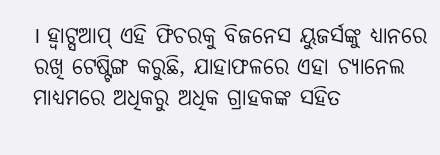। ହ୍ୱାଟ୍ସଆପ୍ ଏହି ଫିଚରକୁ ବିଜନେସ ୟୁଜର୍ସଙ୍କୁ ଧ୍ୟାନରେ ରଖି ଟେଷ୍ଟିଙ୍ଗ କରୁଛି, ଯାହାଫଳରେ ଏହା ଚ୍ୟାନେଲ ମାଧ୍ୟମରେ ଅଧିକରୁ ଅଧିକ ଗ୍ରାହକଙ୍କ ସହିତ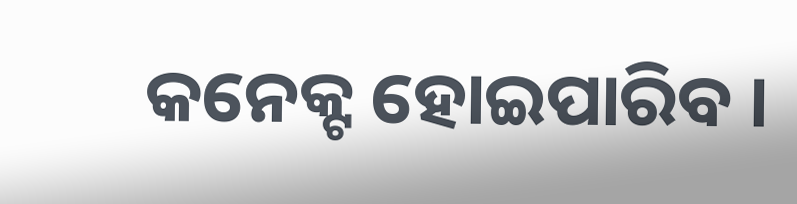କନେକ୍ଟ ହୋଇପାରିବ ।